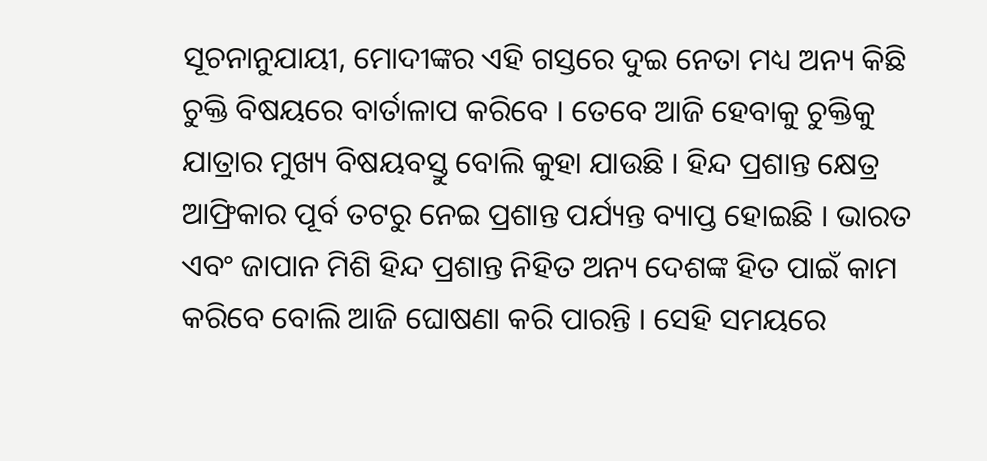ସୂଚନାନୁଯାୟୀ, ମୋଦୀଙ୍କର ଏହି ଗସ୍ତରେ ଦୁଇ ନେତା ମଧ୍ୟ ଅନ୍ୟ କିଛି ଚୁକ୍ତି ବିଷୟରେ ବାର୍ତାଳାପ କରିବେ । ତେବେ ଆଜି ହେବାକୁ ଚୁକ୍ତିକୁ ଯାତ୍ରାର ମୁଖ୍ୟ ବିଷୟବସ୍ତୁ ବୋଲି କୁହା ଯାଉଛି । ହିନ୍ଦ ପ୍ରଶାନ୍ତ କ୍ଷେତ୍ର ଆଫ୍ରିକାର ପୂର୍ବ ତଟରୁ ନେଇ ପ୍ରଶାନ୍ତ ପର୍ଯ୍ୟନ୍ତ ବ୍ୟାପ୍ତ ହୋଇଛି । ଭାରତ ଏବଂ ଜାପାନ ମିଶି ହିନ୍ଦ ପ୍ରଶାନ୍ତ ନିହିତ ଅନ୍ୟ ଦେଶଙ୍କ ହିତ ପାଇଁ କାମ କରିବେ ବୋଲି ଆଜି ଘୋଷଣା କରି ପାରନ୍ତି । ସେହି ସମୟରେ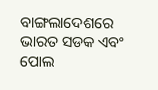ବାଙ୍ଗଲାଦେଶରେ ଭାରତ ସଡକ ଏବଂ ପୋଲ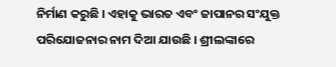ନିର୍ମାଣ କରୁଛି । ଏହାକୁ ଭାରତ ଏବଂ ଜାପାନର ସଂଯୁକ୍ତ ପରିଯୋଜନାର ନାମ ଦିଆ ଯାଉଛି । ଶ୍ରୀଲଙ୍କାରେ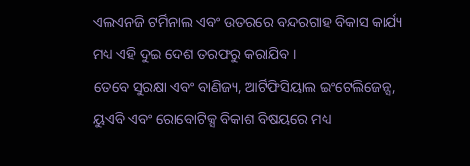ଏଲଏନଜି ଟର୍ମିନାଲ ଏବଂ ଉତରରେ ବନ୍ଦରଗାହ ବିକାସ କାର୍ଯ୍ୟ ମଧ୍ୟ ଏହି ଦୁଇ ଦେଶ ତରଫରୁ କରାଯିବ ।
ତେବେ ସୁରକ୍ଷା ଏବଂ ବାଣିଜ୍ୟ, ଆର୍ଟିଫିସିୟାଲ ଇଂଟେଲିଜେନ୍ସ, ୟୁଏବି ଏବଂ ରୋବୋଟିକ୍ସ ବିକାଶ ବିଷୟରେ ମଧ୍ୟ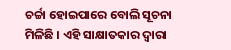ଚର୍ଚ୍ଚା ହୋଇପାରେ ବୋଲି ସୂଚନା ମିଳିଛି । ଏହି ସାକ୍ଷାତକାର ଦ୍ୱାରା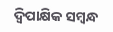ଦ୍ୱିପାକ୍ଷିକ ସମ୍ବନ୍ଧ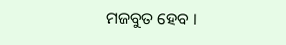ମଜବୁତ ହେବ ।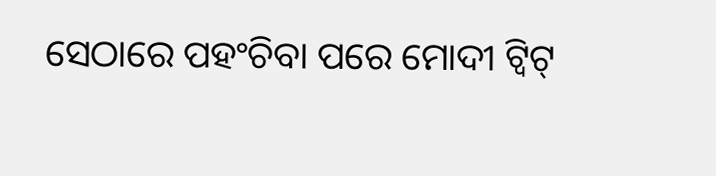ସେଠାରେ ପହଂଚିବା ପରେ ମୋଦୀ ଟ୍ୱିଟ୍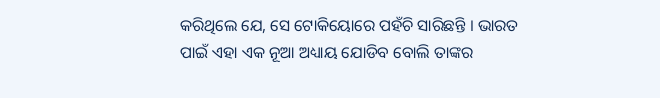କରିଥିଲେ ଯେ, ସେ ଟୋକିୟୋରେ ପହଁଚି ସାରିଛନ୍ତି । ଭାରତ ପାଇଁ ଏହା ଏକ ନୂଆ ଅଧ୍ୟାୟ ଯୋଡିବ ବୋଲି ତାଙ୍କର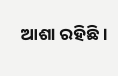ଆଶା ରହିଛି ।